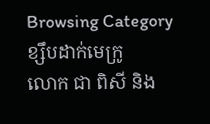Browsing Category
ខ្សឹបដាក់មេក្រូ
លោក ជា ពិសី និង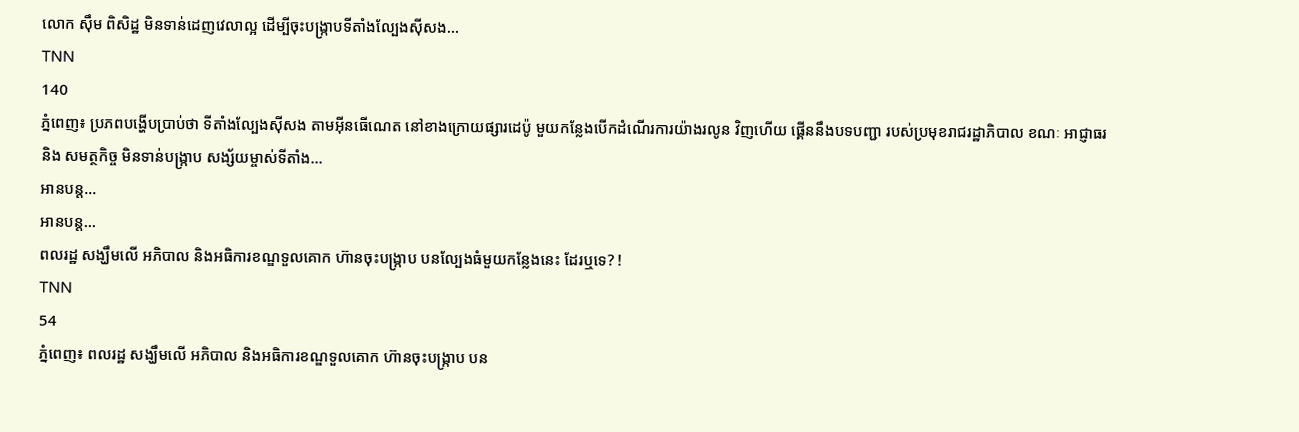លោក ស៊ឹម ពិសិដ្ឋ មិនទាន់ដេញវេលាល្អ ដើម្បីចុះបង្ក្រាបទីតាំងល្បែងស៊ីសង…
TNN
140
ភ្នំពេញ៖ ប្រភពបង្ហើបប្រាប់ថា ទីតាំងល្បែងស៊ីសង តាមអ៊ីនធើណេត នៅខាងក្រោយផ្សារដេប៉ូ មួយកន្លែងបើកដំណើរការយ៉ាងរលូន វិញហើយ ផ្គើននឹងបទបញ្ជា របស់ប្រមុខរាជរដ្ឋាភិបាល ខណៈ អាជ្ញាធរ និង សមត្ថកិច្ច មិនទាន់បង្ក្រាប សង្ស័យម្ចាស់ទីតាំង…
អានបន្ត...
អានបន្ត...
ពលរដ្ឋ សង្ឃឹមលើ អភិបាល និងអធិការខណ្ឌទួលគោក ហ៊ានចុះបង្ក្រាប បនល្បែងធំមួយកន្លែងនេះ ដែរឬទេ? !
TNN
54
ភ្នំពេញ៖ ពលរដ្ឋ សង្ឃឹមលើ អភិបាល និងអធិការខណ្ឌទួលគោក ហ៊ានចុះបង្ក្រាប បន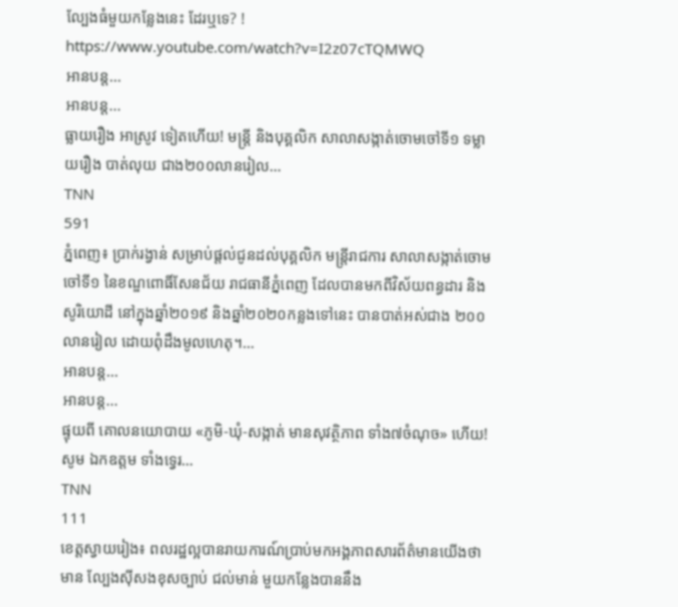ល្បែងធំមួយកន្លែងនេះ ដែរឬទេ? !
https://www.youtube.com/watch?v=I2z07cTQMWQ
អានបន្ត...
អានបន្ត...
ធ្លាយរឿង អាស្រូវ ទៀតហើយ! មន្ដ្រី និងបុគ្គលិក សាលាសង្កាត់ចោមចៅទី១ ទម្លាយរឿង បាត់លុយ ជាង២០០លានរៀល…
TNN
591
ភ្នំពេញ៖ ប្រាក់រង្វាន់ សម្រាប់ផ្ដល់ជូនដល់បុគ្គលិក មន្រ្តីរាជការ សាលាសង្កាត់ចោមចៅទី១ នៃខណ្ឌពោធិ៍សែនជ័យ រាជធានីភ្នំពេញ ដែលបានមកពីវិស័យពន្ធដារ និងសូរិយោដី នៅក្នុងឆ្នាំ២០១៩ និងឆ្នាំ២០២០កន្លងទៅនេះ បានបាត់អស់ជាង ២០០ លានរៀល ដោយពុំដឹងមូលហេតុ។…
អានបន្ត...
អានបន្ត...
ផ្ទុយពី គោលនយោបាយ «ភូមិ-ឃុំ-សង្កាត់ មានសុវត្ថិភាព ទាំង៧ចំណុច» ហើយ! សូម ឯកឧត្តម ទាំងទ្វេរ…
TNN
111
ខេត្ដស្វាយរៀង៖ ពលរដ្ឋល្អបានរាយការណ៍ប្រាប់មកអង្គភាពសារព័ត៌មានយើងថាមាន ល្បែងសុីសងខុសច្បាប់ ជល់មាន់ មួយកន្លែងបាននឹង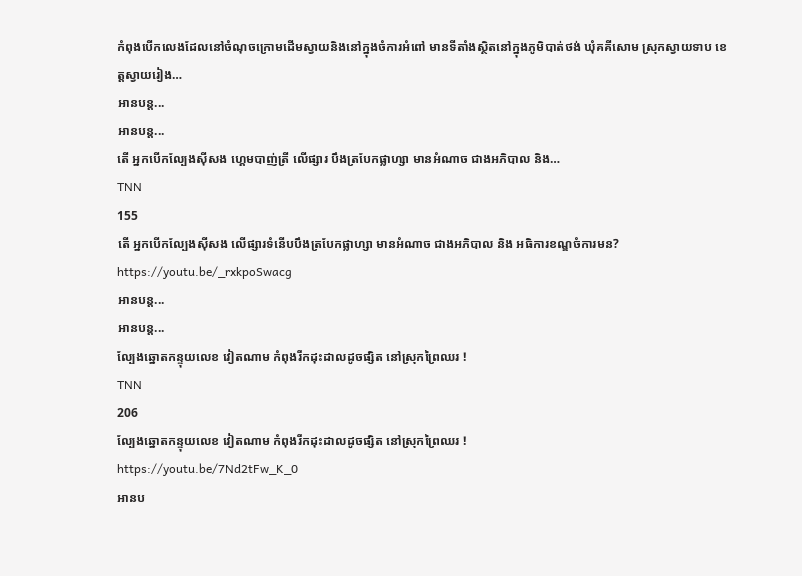កំពុងបើកលេងដែលនៅចំណុចក្រោមដើមស្វាយនិងនៅក្នុងចំការអំពៅ មានទីតាំងស្ថិតនៅក្នុងភូមិបាត់ថង់ ឃុំគគីសោម ស្រុកស្វាយទាប ខេត្តស្វាយរៀង…
អានបន្ត...
អានបន្ត...
តើ អ្នកបើកល្បែងស៊ីសង ហ្គេមបាញ់ត្រី លើផ្សារ បឹងត្របែកផ្លាហ្សា មានអំណាច ជាងអភិបាល និង…
TNN
155
តើ អ្នកបើកល្បែងស៊ីសង លើផ្សារទំនើបបឹងត្របែកផ្លាហ្សា មានអំណាច ជាងអភិបាល និង អធិការខណ្ឌចំការមន?
https://youtu.be/_rxkpoSwacg
អានបន្ត...
អានបន្ត...
ល្បែងឆ្នោតកន្ទុយលេខ វៀតណាម កំពុងរីកដុះដាលដូចផ្សិត នៅស្រុកព្រៃឈរ !
TNN
206
ល្បែងឆ្នោតកន្ទុយលេខ វៀតណាម កំពុងរីកដុះដាលដូចផ្សិត នៅស្រុកព្រៃឈរ !
https://youtu.be/7Nd2tFw_K_0
អានប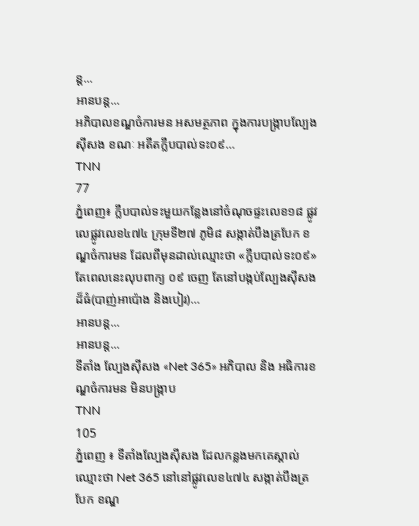ន្ត...
អានបន្ត...
អភិបាលខណ្ឌចំការមន អសមត្ថភាព ក្នុងការបង្ក្រាបល្បែងស៊ីសង ខណៈ អតីតក្លឹបបាល់ទះ០៩…
TNN
77
ភ្នំពេញ៖ ក្លឹបបាល់ទះមួយកន្លែងនៅចំណុចផ្ទះលេខ១៨ ផ្លូវលេផ្លូវលេខ៤៧៤ ក្រុមទី២៧ ភូមិ៨ សង្កាត់បឹងត្របែក ខណ្ឌចំការមន ដែលពីមុនដាល់ឈ្មោះថា «ក្លឹបបាល់ទះ០៩» តែពេលនេះលុបពាក្យ ០៩ ចេញ តែនៅបង្កប់ល្បែងស៊ីសងដ៏ធំ(បាញ់អាប៉ោង និងបៀរ)…
អានបន្ត...
អានបន្ត...
ទីតាំង ល្បែងស៊ីសង «Net 365» អភិបាល និង អធិការខណ្ឌចំការមន មិនបង្ក្រាប
TNN
105
ភ្នំពេញ ៖ ទីតាំងល្បែងស៊ីសង ដែលកន្លងមកគេស្គាល់ឈ្មោះថា Net 365 នៅនៅផ្លូវលេខ៤៧៤ សង្កាត់បឹងត្របែក ខណ្ឌ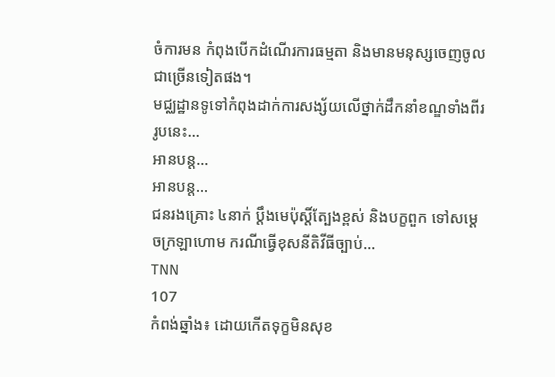ចំការមន កំពុងបើកដំណើរការធម្មតា និងមានមនុស្សចេញចូលជាច្រើនទៀតផង។
មជ្ឈដ្ឋានទូទៅកំពុងដាក់ការសង្ស័យលើថ្នាក់ដឹកនាំខណ្ឌទាំងពីររូបនេះ…
អានបន្ត...
អានបន្ត...
ជនរងគ្រោះ ៤នាក់ ប្ដឹងមេប៉ុស្តិ៍ត្បែងខ្ពស់ និងបក្ខពួក ទៅសម្ដេចក្រឡាហោម ករណីធ្វើខុសនីតិវីធីច្បាប់…
TNN
107
កំពង់ឆ្នាំង៖ ដោយកើតទុក្ខមិនសុខ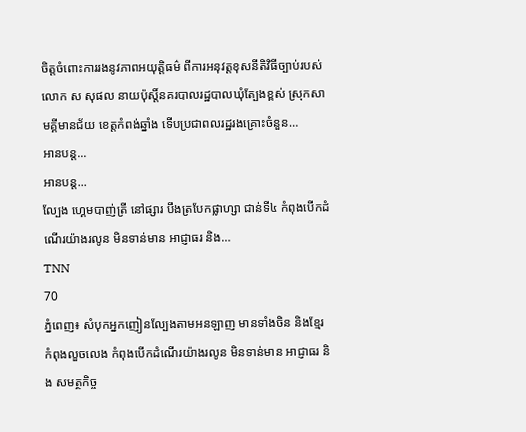ចិត្តចំពោះការរងនូវភាពអយុត្តិធម៌ ពីការអនុវត្តខុសនីតិវិធីច្បាប់របស់លោក ស សុផល នាយប៉ុស្ដិ៍នគរបាលរដ្ឋបាលឃុំត្បែងខ្ពស់ ស្រុកសាមគ្គីមានជ័យ ខេត្តកំពង់ឆ្នាំង ទើបប្រជាពលរដ្ឋរងគ្រោះចំនួន…
អានបន្ត...
អានបន្ត...
ល្បែង ហ្គេមបាញ់ត្រី នៅផ្សារ បឹងត្របែកផ្លាហ្សា ជាន់ទី៤ កំពុងបើកដំណើរយ៉ាងរលូន មិនទាន់មាន អាជ្ញាធរ និង…
TNN
70
ភ្នំពេញ៖ សំបុកអ្នកញៀនល្បែងតាមអនឡាញ មានទាំងចិន និងខ្មែរកំពុងលួចលេង កំពុងបើកដំណើរយ៉ាងរលូន មិនទាន់មាន អាជ្ញាធរ និង សមត្ថកិច្ច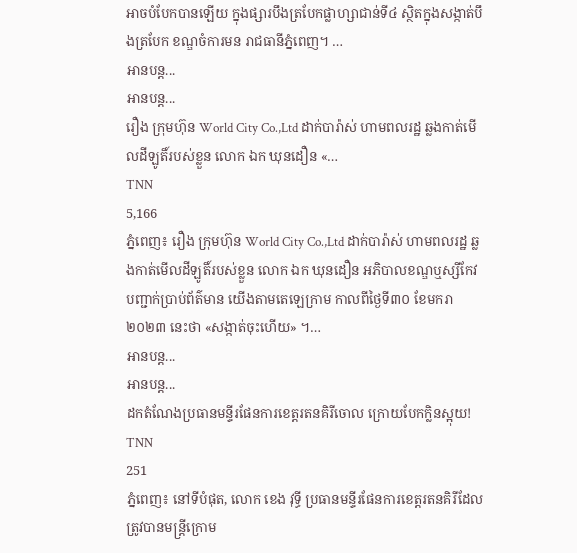អាចបំបែកបានឡើយ ក្នុងផ្សារបឹងត្របែកផ្លាហ្សាជាន់ទី៤ ស្ថិតក្នុងសង្កាត់បឹងត្របែក ខណ្ឌចំការមន រាជធានីភ្នំពេញ។ …
អានបន្ត...
អានបន្ត...
រឿង ក្រុមហ៊ុន World City Co.,Ltd ដាក់បារ៉ាស់ ហាមពលរដ្ឋ ឆ្លងកាត់មើលដីឡូតិ៍របស់ខ្លួន លោក ឯក ឃុនដឿន «…
TNN
5,166
ភ្នំពេញ៖ រឿង ក្រុមហ៊ុន World City Co.,Ltd ដាក់បារ៉ាស់ ហាមពលរដ្ឋ ឆ្លងកាត់មើលដីឡូតិ៍របស់ខ្លួន លោក ឯក ឃុនដឿន អភិបាលខណ្ឌឬស្សីកែវ បញ្ជាក់ប្រាប់ព័ត៌មាន យើងតាមតេឡេក្រាម កាលពីថ្ងៃទី៣០ ខែមករា ២០២៣ នេះថា «សង្កាត់ចុះហើយ» ។…
អានបន្ត...
អានបន្ត...
ដកតំណែងប្រធានមន្ទីរផែនការខេត្តរតនគិរីចោល ក្រោយបែកក្លិនស្អុយ!
TNN
251
ភ្នំពេញ៖ នៅទីបំផុត, លោក ខេង វុទ្ធី ប្រធានមន្ទីរផែនការខេត្តរតនគិរីដែលត្រូវបានមន្ត្រីក្រោម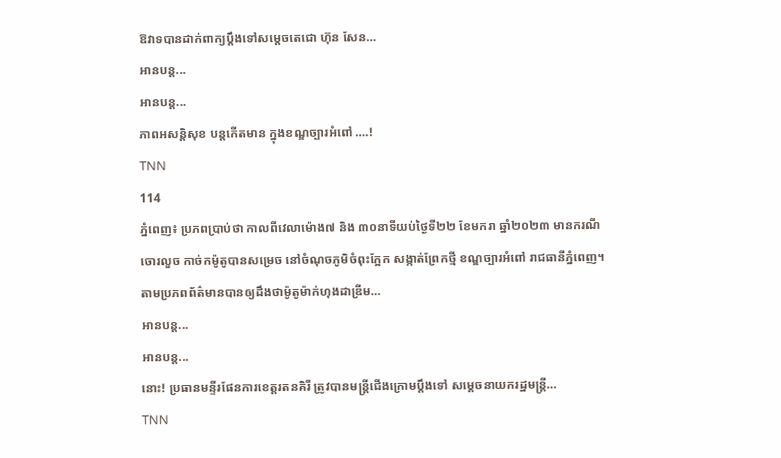ឱវាទបានដាក់ពាក្យប្ដឹងទៅសម្តេចតេជោ ហ៊ុន សែន…
អានបន្ត...
អានបន្ត...
ភាពអសន្តិសុខ បន្តកើតមាន ក្នុងខណ្ឌច្បារអំពៅ ….!
TNN
114
ភ្នំពេញ៖ ប្រភពប្រាប់ថា កាលពីវេលាម៉ោង៧ និង ៣០នាទីយប់ថ្ងៃទី២២ ខែមករា ឆ្នាំ២០២៣ មានករណី ចោរលួច កាច់កម៉ូតូបានសម្រេច នៅចំណុចភូមិចំពុះក្អែក សង្កាត់ព្រែកថ្មី ខណ្ឌច្បារអំពៅ រាជធានីភ្នំពេញ។
តាមប្រភពព័ត៌មានបានឲ្យដឹងថាម៉ូតូម៉ាក់ហុងដាឌ្រីម…
អានបន្ត...
អានបន្ត...
នោះ! ប្រធានមន្ទីរផែនការខេត្តរតនគិរី ត្រូវបានមន្ត្រីជើងក្រោមប្ដឹងទៅ សម្ដេចនាយករដ្ឋមន្ត្រី…
TNN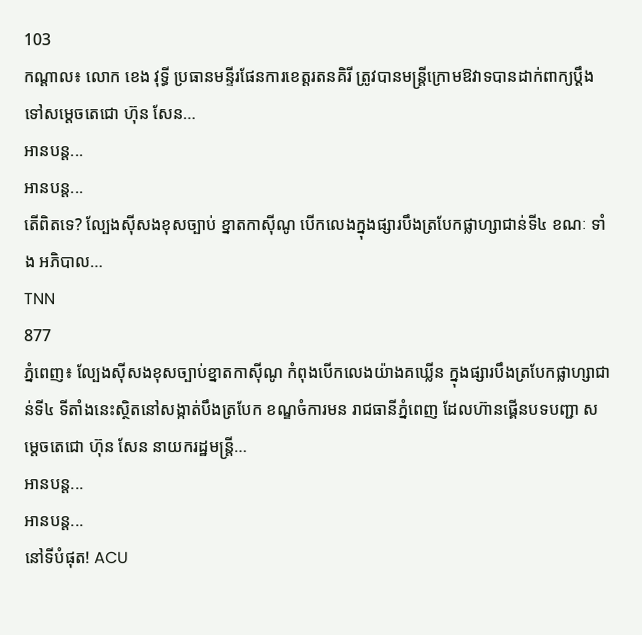103
កណ្ដាល៖ លោក ខេង វុទ្ធី ប្រធានមន្ទីរផែនការខេត្តរតនគិរី ត្រូវបានមន្ត្រីក្រោមឱវាទបានដាក់ពាក្យប្ដឹងទៅសម្តេចតេជោ ហ៊ុន សែន…
អានបន្ត...
អានបន្ត...
តេីពិតទេ? ល្បែងស៊ីសងខុសច្បាប់ ខ្នាតកាស៊ីណូ បើកលេងក្នុងផ្សារបឹងត្របែកផ្លាហ្សាជាន់ទី៤ ខណៈ ទាំង អភិបាល…
TNN
877
ភ្នំពេញ៖ ល្បែងស៊ីសងខុសច្បាប់ខ្នាតកាស៊ីណូ កំពុងបើកលេងយ៉ាងគឃ្លើន ក្នុងផ្សារបឹងត្របែកផ្លាហ្សាជាន់ទី៤ ទីតាំងនេះស្ថិតនៅសង្កាត់បឹងត្របែក ខណ្ឌចំការមន រាជធានីភ្នំពេញ ដែលហ៊ានផ្គើនបទបញ្ជា សម្ដេចតេជោ ហ៊ុន សែន នាយករដ្ឋមន្ត្រី…
អានបន្ត...
អានបន្ត...
នៅទីបំផុត! ACU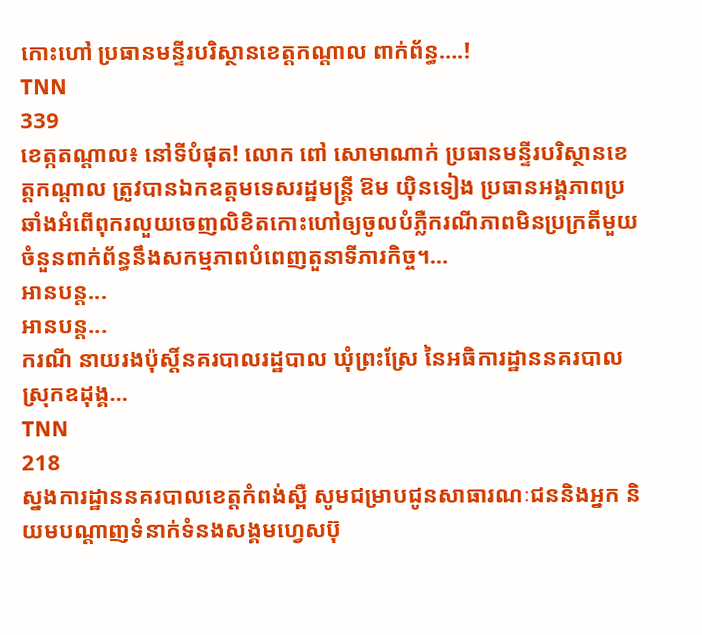កោះហៅ ប្រធានមន្ទីរបរិស្ថានខេត្តកណ្ដាល ពាក់ព័ន្ធ….!
TNN
339
ខេត្កតណ្តាល៖ នៅទីបំផុត! លោក ពៅ សោមាណាក់ ប្រធានមន្ទីរបរិស្ថានខេត្តកណ្តាល ត្រូវបានឯកឧត្តមទេសរដ្ឋមន្ត្រី ឱម យ៉ិនទៀង ប្រធានអង្គភាពប្រឆាំងអំពើពុករលួយចេញលិខិតកោះហៅឲ្យចូលបំភ្លឺករណីភាពមិនប្រក្រតីមួយចំនួនពាក់ព័ន្ធនឹងសកម្មភាពបំពេញតួនាទីភារកិច្ច។…
អានបន្ត...
អានបន្ត...
ករណី នាយរងប៉ុស្តិ៍នគរបាលរដ្ឋបាល ឃុំព្រះស្រែ នៃអធិការដ្ឋាននគរបាលស្រុកឧដុង្គ…
TNN
218
ស្នងការដ្ឋាននគរបាលខេត្តកំពង់ស្ពឺ សូមជម្រាបជូនសាធារណៈជននិងអ្នក និយមបណ្ដាញទំនាក់ទំនងសង្គមហ្វេសប៊ុ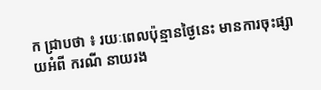ក ជ្រាបថា ៖ រយៈពេលប៉ុន្មានថ្ងៃនេះ មានការចុះផ្សាយអំពី ករណី នាយរង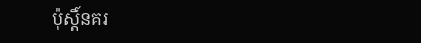ប៉ុស្តិ៍នគរ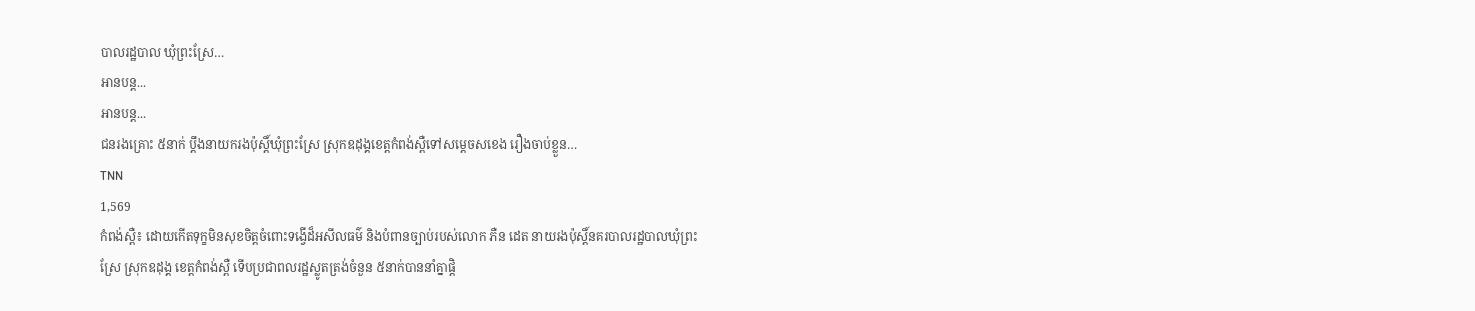បាលរដ្ឋបាល ឃុំព្រះស្រែ…
អានបន្ត...
អានបន្ត...
ជនរងគ្រោះ ៥នាក់ ប្ដឹងនាយករងប៉ុស្ដិ៍ឃុំព្រះស្រែ ស្រុកឧដុង្គខេត្តកំពង់ស្ពឺទៅសម្ដេចសខេង រឿងចាប់ខ្លួន…
TNN
1,569
កំពង់ស្ពឺ៖ ដោយកើតទុក្ខមិនសុខចិត្តចំពោះទង្វើដ៏អសីលធម៌ និងបំពានច្បាប់របស់លោក ភឺន ដេត នាយរងប៉ុស្ដិ៍នគរបាលរដ្ឋបាលឃុំព្រះស្រែ ស្រុកឧដុង្គ ខេត្តកំពង់ស្ពឺ ទើបប្រជាពលរដ្ឋស្លូតត្រង់ចំនួន ៥នាក់បាននាំគ្នាផ្ដិ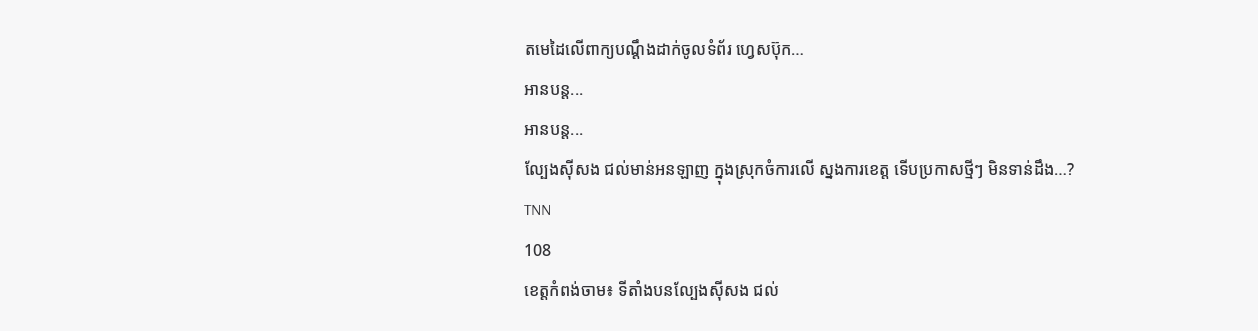តមេដៃលើពាក្យបណ្ដឹងដាក់ចូលទំព័រ ហ្វេសប៊ុក…
អានបន្ត...
អានបន្ត...
ល្បែងស៊ីសង ជល់មាន់អនឡាញ ក្នុងស្រុកចំការលើ ស្នងការខេត្ត ទើបប្រកាសថ្មីៗ មិនទាន់ដឹង…?
TNN
108
ខេត្តកំពង់ចាម៖ ទីតាំងបនល្បែងស៊ីសង ជល់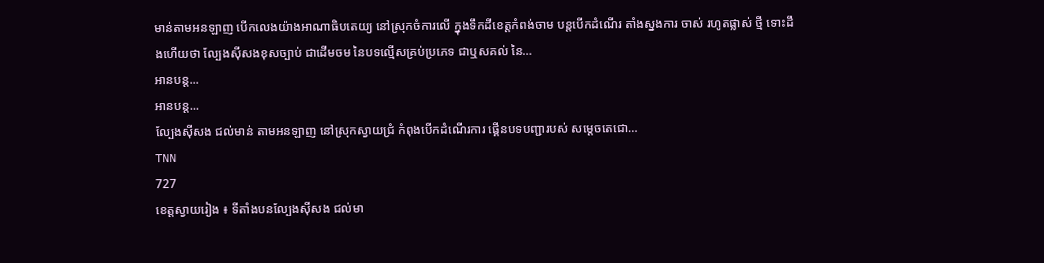មាន់តាមអនឡាញ បេីកលេងយ៉ាងអាណាធិបតេយ្យ នៅស្រុកចំការលេី ក្នុងទឹកដីខេត្តកំពង់ចាម បន្តបើកដំណើរ តាំងស្នងការ ចាស់ រហូតផ្លាស់ ថ្មី ទោះដឹងហើយថា ល្បែងស៊ីសងខុសច្បាប់ ជាដើមចម នៃបទល្មើសគ្រប់ប្រភេទ ជាឬសគល់ នៃ…
អានបន្ត...
អានបន្ត...
ល្បែងស៊ីសង ជល់មាន់ តាមអនឡាញ នៅស្រុកស្វាយជ្រំ កំពុងបើកដំណើរការ ផ្គើនបទបញ្ជារបស់ សម្ដេចតេជោ…
TNN
727
ខេត្តស្វាយរៀង ៖ ទីតាំងបនល្បែងស៊ីសង ជល់មា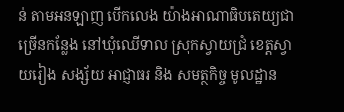ន់ តាមអនឡាញ បើកលេង យ៉ាងអាណាធិបតេយ្យជា ច្រើនកន្លែង នៅឃុំឈើទាល ស្រុកស្វាយជ្រំ ខេត្តស្វាយរៀង សង្ស័យ អាជ្ញាធរ និង សមត្ថកិច្ច មូលដ្ឋាន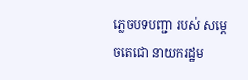ភ្លេចបទបញ្ជា របស់ សម្ដេចតេជោ នាយករដ្ឋម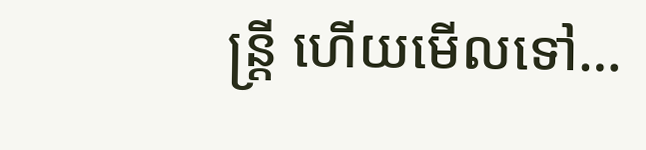ន្ត្រី ហើយមើលទៅ…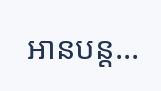អានបន្ត...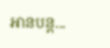អានបន្ត...